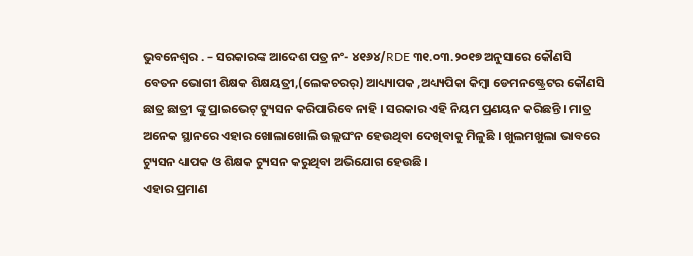ଭୁବନେଶ୍ୱର . – ସରକାରଙ୍କ ଆଦେଶ ପତ୍ର ନଂ- ୪୧୬୪/RDE ୩୧.୦୩.୨୦୧୭ ଅନୁସାରେ କୌଣସି ବେତନ ଭୋଗୀ ଶିକ୍ଷକ ଶିକ୍ଷୟତ୍ରୀ,(ଲେକଚରର୍) ଆଧ୍ୟ୍ୟାପକ ,ଅଧ୍ୟ୍ୟପିକା କିମ୍ବା ଡେମନଷ୍ଟ୍ରେଟର କୌଣସି ଛାତ୍ର ଛାତ୍ରୀ ଙ୍କୁ ପ୍ରାଇଭେଟ୍ ଟ୍ୟୁସନ କରିପାରିବେ ନାହି । ସରକାର ଏହି ନିୟମ ପ୍ରଣୟନ କରିଛନ୍ତି । ମାତ୍ର ଅନେକ ସ୍ଥାନରେ ଏହାର ଖୋଲାଖୋଲି ଉଲ୍ଲଘଂନ ହେଉଥିବା ଦେଖିବାକୁ ମିଳୁଛି । ଖୁଲମଖୁଲା ଭାବରେ ଟ୍ୟୁସନ ଧ୍ୟାପକ ଓ ଶିକ୍ଷକ ଟ୍ୟୁସନ କରୁଥିବା ଅଭିଯୋଗ ହେଉଛି ।
ଏହାର ପ୍ରମାଣ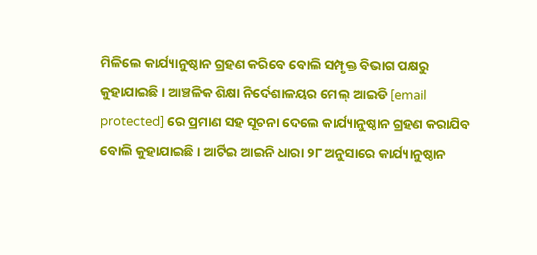ମିଳିଲେ କାର୍ଯ୍ୟାନୁଷ୍ଠାନ ଗ୍ରହଣ କରିବେ ବୋଲି ସମ୍ପୃକ୍ତ ବିଭାଗ ପକ୍ଷରୁ କୁହାଯାଇଛି । ଆଞ୍ଚଳିକ ଶିକ୍ଷା ନିର୍ଦେଶାଳୟର ମେଲ୍ ଆଇଡି [email protected] ରେ ପ୍ରମାଣ ସହ ସୂଚନା ଦେଲେ କାର୍ଯ୍ୟାନୁଷ୍ଠାନ ଗ୍ରହଣ କରାଯିବ ବୋଲି କୁହାଯାଇଛି। ଆର୍ଟିଇ ଆଇନି ଧାରା ୨୮ ଅନୁସାରେ କାର୍ଯ୍ୟାନୁଷ୍ଠାନ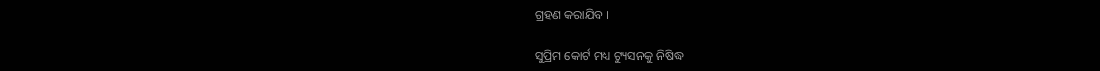ଗ୍ରହଣ କରାଯିବ ।

ସୁପ୍ରିମ କୋର୍ଟ ମଧ୍ୟ ଟ୍ୟୁସନକୁ ନିଷିଦ୍ଧ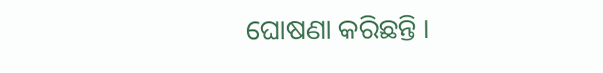ଘୋଷଣା କରିଛନ୍ତି ।